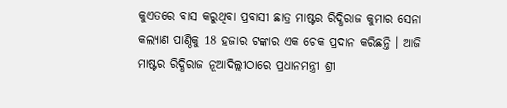କୁଏତରେ ବାସ କରୁଥିବା ପ୍ରବାସୀ ଛାତ୍ର ମାଷ୍ଟର ରିଦ୍ଧିରାଜ କୁମାର ସେନା କଲ୍ୟାଣ ପାଣ୍ଠିକୁ 18 ହଜାର ଟଙ୍କାର ଏକ ଚେକ ପ୍ରଦାନ କରିଛନ୍ତି । ଆଜି ମାଷ୍ଟର ରିଦ୍ଧିରାଜ ନୂଆଦିଲ୍ଲୀଠାରେ ପ୍ରଧାନମନ୍ତ୍ରୀ ଶ୍ରୀ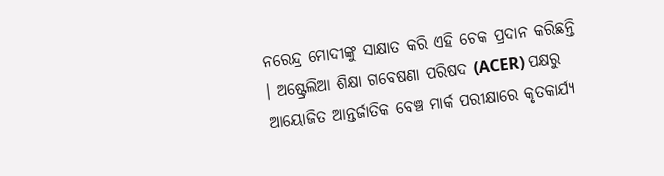ନରେନ୍ଦ୍ର ମୋଦୀଙ୍କୁ ସାକ୍ଷାତ କରି ଏହି ଚେକ ପ୍ରଦାନ କରିଛନ୍ତି । ଅଷ୍ଟ୍ରେଲିଆ ଶିକ୍ଷା ଗବେଷଣା ପରିଷଦ (ACER) ପକ୍ଷରୁ ଆୟୋଜିତ ଆନ୍ତର୍ଜାତିକ ବେଞ୍ଚ ମାର୍କ ପରୀକ୍ଷାରେ କୃତକାର୍ଯ୍ୟ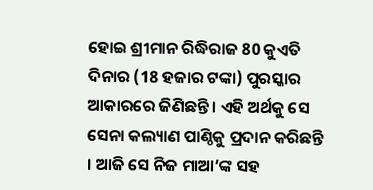ହୋଇ ଶ୍ରୀମାନ ରିଦ୍ଧିରାଜ 80 କୁଏତି ଦିନାର (18 ହଜାର ଟଙ୍କା) ପୁରସ୍କାର ଆକାରରେ ଜିଣିଛନ୍ତି । ଏହି ଅର୍ଥକୁ ସେ ସେନା କଲ୍ୟାଣ ପାଣ୍ଠିକୁ ପ୍ରଦାନ କରିଛନ୍ତି । ଆଜି ସେ ନିଜ ମାଆ’ଙ୍କ ସହ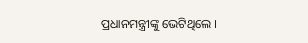ପ୍ରଧାନମନ୍ତ୍ରୀଙ୍କୁ ଭେଟିଥିଲେ ।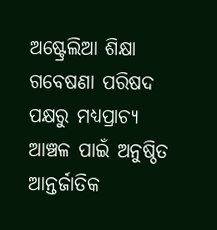ଅଷ୍ଟ୍ରେଲିଆ ଶିକ୍ଷା ଗବେଷଣା ପରିଷଦ ପକ୍ଷରୁ ମଧ୍ୟପ୍ରାଚ୍ୟ ଆଞ୍ଚଳ ପାଇଁ ଅନୁଷ୍ଠିତ ଆନ୍ତର୍ଜାତିକ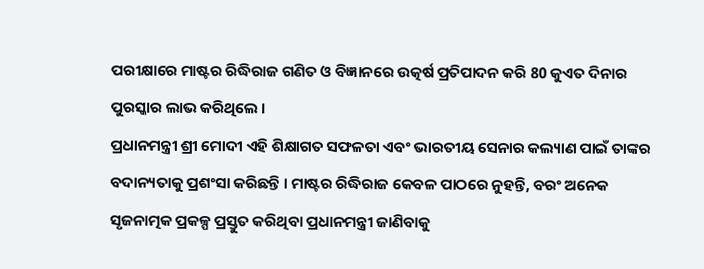ପରୀକ୍ଷାରେ ମାଷ୍ଟର ରିଦ୍ଧିରାଜ ଗଣିତ ଓ ବିଜ୍ଞାନରେ ଉତ୍କର୍ଷ ପ୍ରତିପାଦନ କରି 80 କୁଏତ ଦିନାର ପୁରସ୍କାର ଲାଭ କରିଥିଲେ ।
ପ୍ରଧାନମନ୍ତ୍ରୀ ଶ୍ରୀ ମୋଦୀ ଏହି ଶିକ୍ଷାଗତ ସଫଳତା ଏବଂ ଭାରତୀୟ ସେନାର କଲ୍ୟାଣ ପାଇଁ ତାଙ୍କର ବଦାନ୍ୟତାକୁ ପ୍ରଶଂସା କରିଛନ୍ତି । ମାଷ୍ଟର ରିଦ୍ଧିରାଜ କେବଳ ପାଠରେ ନୁହନ୍ତି, ବରଂ ଅନେକ ସୃଜନାତ୍ମକ ପ୍ରକଳ୍ପ ପ୍ରସ୍ତୁତ କରିଥିବା ପ୍ରଧାନମନ୍ତ୍ରୀ ଜାଣିବାକୁ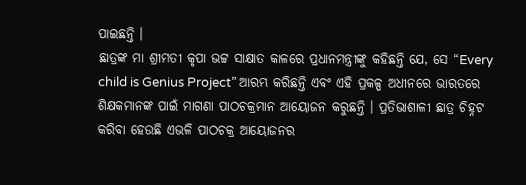ପାଇଛନ୍ତି ।
ଛାତ୍ରଙ୍କ ମା ଶ୍ରୀମତୀ କୃପା ଭଟ୍ଟ ସାକ୍ଷାତ କାଳରେ ପ୍ରଧାନମନ୍ତ୍ରୀଙ୍କୁ କହିଛନ୍ତି ଯେ, ସେ “Every child is Genius Project” ଆରମ୍ଭ କରିଛନ୍ତି ଏବଂ ଏହି ପ୍ରକଳ୍ପ ଅଧୀନରେ ଭାରତରେ ଶିକ୍ଷକମାନଙ୍କ ପାଇଁ ମାଗଣା ପାଠଚକ୍ରମାନ ଆୟୋଜନ କରୁଛନ୍ତି । ପ୍ରତିଭାଶାଳୀ ଛାତ୍ର ଚିହ୍ନଟ କରିବା ହେଉଛି ଏଭଳି ପାଠଚକ୍ର ଆୟୋଜନର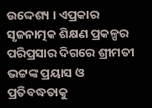ଉଦ୍ଦେଶ୍ୟ । ଏପ୍ରକାର ସୃଜନାତ୍ମକ ଶିକ୍ଷଣ ପ୍ରକଳ୍ପର ପରିପ୍ରସାର ଦିଗରେ ଶ୍ରୀମତୀ ଭଟ୍ଟଙ୍କ ପ୍ରୟାସ ଓ ପ୍ରତିବଦ୍ଧତାକୁ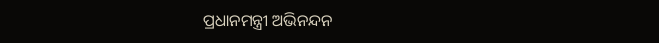ପ୍ରଧାନମନ୍ତ୍ରୀ ଅଭିନନ୍ଦନ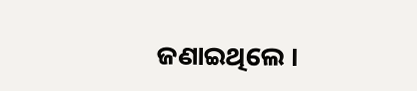ଜଣାଇଥିଲେ ।